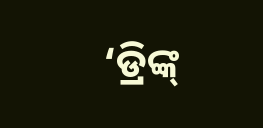‘ଡ୍ରିଙ୍କ୍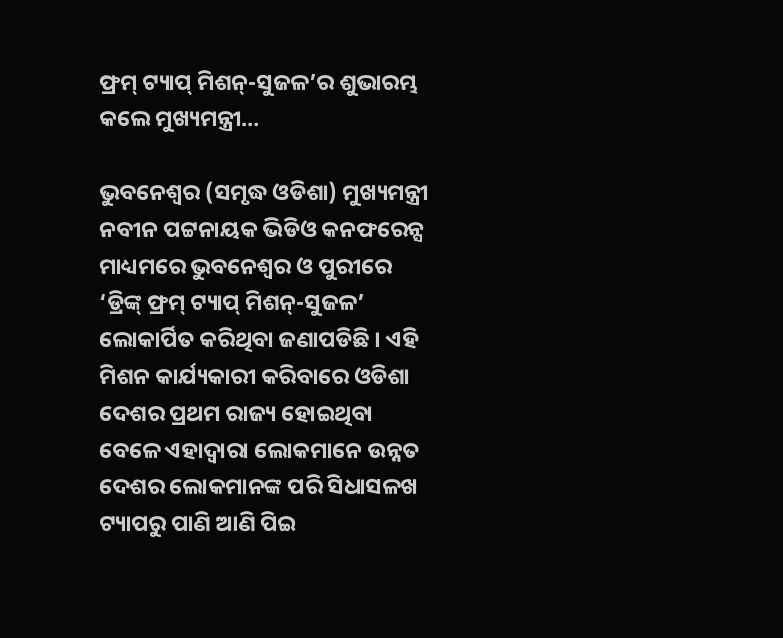ଫ୍ରମ୍ ଟ୍ୟାପ୍ ମିଶନ୍-ସୁଜଳ’ର ଶୁଭାରମ୍ଭ କଲେ ମୁଖ୍ୟମନ୍ତ୍ରୀ…

ଭୁବନେଶ୍ୱର (ସମୃଦ୍ଧ ଓଡିଶା) ମୁଖ୍ୟମନ୍ତ୍ରୀ ନବୀନ ପଟ୍ଟନାୟକ ଭିଡିଓ କନଫରେନ୍ସ ମାଧ୍ୟମରେ ଭୁବନେଶ୍ୱର ଓ ପୁରୀରେ ‘ଡ୍ରିଙ୍କ୍ ଫ୍ରମ୍ ଟ୍ୟାପ୍ ମିଶନ୍-ସୁଜଳ’ ଲୋକାର୍ପିତ କରିଥିବା ଜଣାପଡିଛି । ଏହି ମିଶନ କାର୍ଯ୍ୟକାରୀ କରିବାରେ ଓଡିଶା ଦେଶର ପ୍ରଥମ ରାଜ୍ୟ ହୋଇଥିବା ବେଳେ ଏହାଦ୍ୱାରା ଲୋକମାନେ ଉନ୍ନତ ଦେଶର ଲୋକମାନଙ୍କ ପରି ସିଧାସଳଖ ଟ୍ୟାପରୁ ପାଣି ଆଣି ପିଇ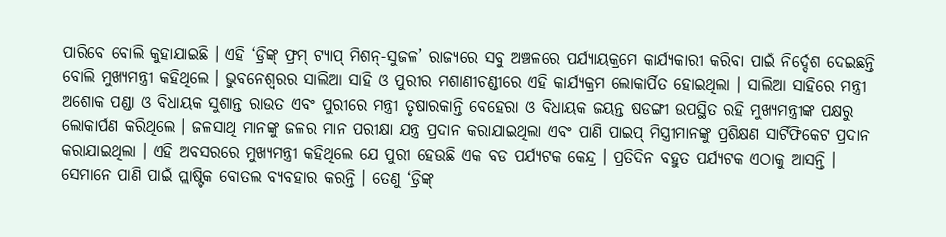ପାରିବେ ବୋଲି କୁହାଯାଇଛି । ଏହି ‘ଡ୍ରିଙ୍କ୍ ଫ୍ରମ୍ ଟ୍ୟାପ୍ ମିଶନ୍-ସୁଜଳ’ ରାଜ୍ୟରେ ସବୁ ଅଞ୍ଚଳରେ ପର୍ଯ୍ୟାୟକ୍ରମେ କାର୍ଯ୍ୟକାରୀ କରିବା ପାଇଁ ନିର୍ଦ୍ଦେଶ ଦେଇଛନ୍ତି ବୋଲି ମୁଖ୍ୟମନ୍ତ୍ରୀ କହିଥିଲେ । ଭୁବନେଶ୍ୱରର ସାଲିଆ ସାହି ଓ ପୁରୀର ମଶାଣୀଚଣ୍ଡୀରେ ଏହି କାର୍ଯ୍ୟକ୍ରମ ଲୋକାର୍ପିତ ହୋଇଥିଲା । ସାଲିଆ ସାହିରେ ମନ୍ତ୍ରୀ ଅଶୋକ ପଣ୍ଡା ଓ ବିଧାୟକ ସୁଶାନ୍ତ ରାଉତ ଏବଂ ପୁରୀରେ ମନ୍ତ୍ରୀ ତୃଷାରକାନ୍ତି ବେହେରା ଓ ବିଧାୟକ ଜୟନ୍ତ ଷଡଙ୍ଗୀ ଉପସ୍ଥିତ ରହି ମୁଖ୍ୟମନ୍ତ୍ରୀଙ୍କ ପକ୍ଷରୁ ଲୋକାର୍ପଣ କରିଥିଲେ । ଜଳସାଥି ମାନଙ୍କୁ ଜଳର ମାନ ପରୀକ୍ଷା ଯନ୍ତ୍ର ପ୍ରଦାନ କରାଯାଇଥିଲା ଏବଂ ପାଣି ପାଇପ୍ ମିସ୍ତ୍ରୀମାନଙ୍କୁ ପ୍ରଶିକ୍ଷଣ ସାର୍ଟିଫିକେଟ ପ୍ରଦାନ କରାଯାଇଥିଲା । ଏହି ଅବସରରେ ମୁଖ୍ୟମନ୍ତ୍ରୀ କହିଥିଲେ ଯେ ପୁରୀ ହେଉଛି ଏକ ବଡ ପର୍ଯ୍ୟଟକ କେନ୍ଦ୍ର । ପ୍ରତିଦିନ ବହୁତ ପର୍ଯ୍ୟଟକ ଏଠାକୁ ଆସନ୍ତି । ସେମାନେ ପାଣି ପାଇଁ ପ୍ଲାଷ୍ଟିକ ବୋତଲ ବ୍ୟବହାର କରନ୍ତି । ତେଣୁ ‘ଡ୍ରିଙ୍କ୍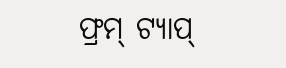ଫ୍ରମ୍ ଟ୍ୟାପ୍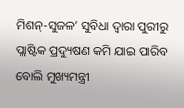ମିଶନ୍-ସୁଜଳ’ ସୁବିଧା ଦ୍ୱାରା ପୁରୀରୁ ପ୍ଲାଷ୍ଟିକ ପ୍ରଦ୍ୟୁଷଣ କମି ଯାଇ ପାରିବ ବୋଲି ମୁଖ୍ୟମନ୍ତ୍ରୀ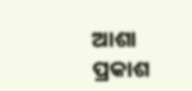ଆଶା ପ୍ରକାଶ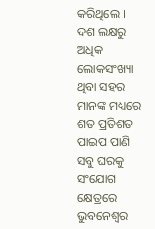କରିଥିଲେ । ଦଶ ଲକ୍ଷରୁ ଅଧିକ ଲୋକସଂଖ୍ୟା ଥିବା ସହର ମାନଙ୍କ ମଧ୍ୟରେ ଶତ ପ୍ରତିଶତ ପାଇପ ପାଣି ସବୁ ଘରକୁ ସଂଯୋଗ କ୍ଷେତ୍ରରେ ଭୁବନେଶ୍ୱର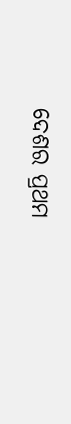ଦେଶର ପ୍ରଥମ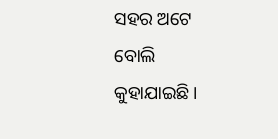ସହର ଅଟେ ବୋଲି କୁହାଯାଇଛି ।